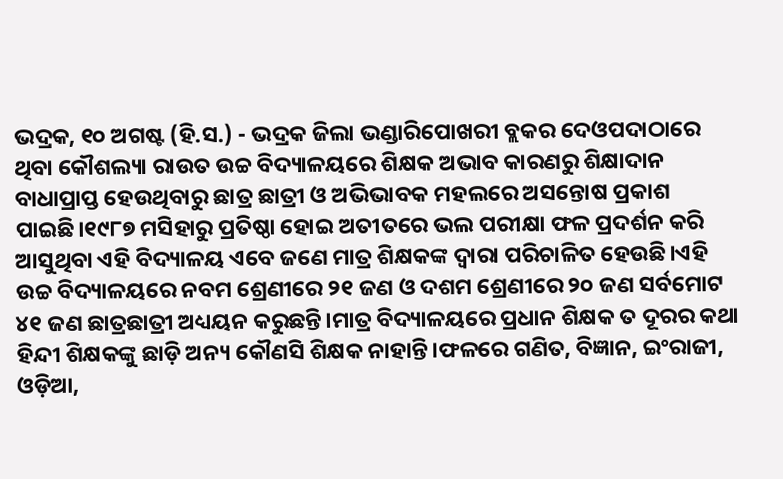ଭଦ୍ରକ, ୧୦ ଅଗଷ୍ଟ (ହି.ସ.) - ଭଦ୍ରକ ଜିଲା ଭଣ୍ଡାରିପୋଖରୀ ବ୍ଲକର ଦେଓପଦାଠାରେ ଥିବା କୌଶଲ୍ୟା ରାଉତ ଉଚ୍ଚ ବିଦ୍ୟାଳୟରେ ଶିକ୍ଷକ ଅଭାବ କାରଣରୁ ଶିକ୍ଷାଦାନ ବାଧାପ୍ରାପ୍ତ ହେଉଥିବାରୁ ଛାତ୍ର ଛାତ୍ରୀ ଓ ଅଭିଭାବକ ମହଲରେ ଅସନ୍ତୋଷ ପ୍ରକାଶ ପାଇଛି।୧୯୮୭ ମସିହାରୁ ପ୍ରତିଷ୍ଠା ହୋଇ ଅତୀତରେ ଭଲ ପରୀକ୍ଷା ଫଳ ପ୍ରଦର୍ଶନ କରି ଆସୁଥିବା ଏହି ବିଦ୍ୟାଳୟ ଏବେ ଜଣେ ମାତ୍ର ଶିକ୍ଷକଙ୍କ ଦ୍ୱାରା ପରିଚାଳିତ ହେଉଛି।ଏହି ଉଚ୍ଚ ବିଦ୍ୟାଳୟରେ ନବମ ଶ୍ରେଣୀରେ ୨୧ ଜଣ ଓ ଦଶମ ଶ୍ରେଣୀରେ ୨୦ ଜଣ ସର୍ବମୋଟ ୪୧ ଜଣ ଛାତ୍ରଛାତ୍ରୀ ଅଧ୍ୟୟନ କରୁଛନ୍ତି।ମାତ୍ର ବିଦ୍ୟାଳୟରେ ପ୍ରଧାନ ଶିକ୍ଷକ ତ ଦୂରର କଥା ହିନ୍ଦୀ ଶିକ୍ଷକଙ୍କୁ ଛାଡ଼ି ଅନ୍ୟ କୌଣସି ଶିକ୍ଷକ ନାହାନ୍ତି।ଫଳରେ ଗଣିତ, ବିଜ୍ଞାନ, ଇଂରାଜୀ, ଓଡ଼ିଆ,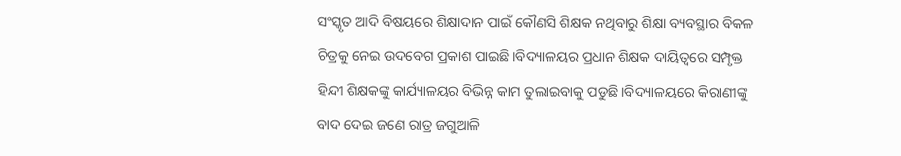ସଂସ୍କୃତ ଆଦି ବିଷୟରେ ଶିକ୍ଷାଦାନ ପାଇଁ କୌଣସି ଶିକ୍ଷକ ନଥିବାରୁ ଶିକ୍ଷା ବ୍ୟବସ୍ଥାର ବିକଳ ଚିତ୍ରକୁ ନେଇ ଉଦବେଗ ପ୍ରକାଶ ପାଇଛି।ବିଦ୍ୟାଳୟର ପ୍ରଧାନ ଶିକ୍ଷକ ଦାୟିତ୍ୱରେ ସମ୍ପୃକ୍ତ ହିନ୍ଦୀ ଶିକ୍ଷକଙ୍କୁ କାର୍ଯ୍ୟାଳୟର ବିଭିନ୍ନ କାମ ତୁଲାଇବାକୁ ପଡୁଛି।ବିଦ୍ୟାଳୟରେ କିରାଣୀଙ୍କୁ ବାଦ ଦେଇ ଜଣେ ରାତ୍ର ଜଗୁଆଳି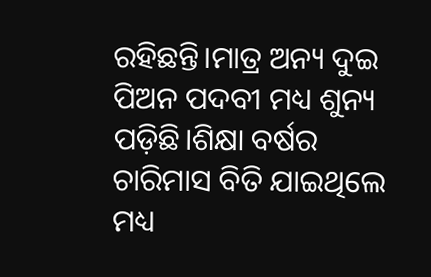ରହିଛନ୍ତି।ମାତ୍ର ଅନ୍ୟ ଦୁଇ ପିଅନ ପଦବୀ ମଧ୍ୟ ଶୁନ୍ୟ ପଡ଼ିଛି।ଶିକ୍ଷା ବର୍ଷର ଚାରିମାସ ବିତି ଯାଇଥିଲେ ମଧ୍ୟ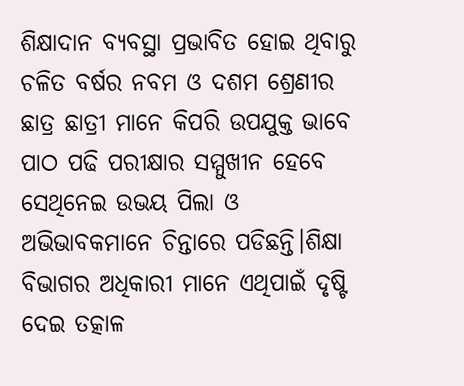ଶିକ୍ଷାଦାନ ବ୍ୟବସ୍ଥା ପ୍ରଭାବିତ ହୋଇ ଥିବାରୁ ଚଳିତ ବର୍ଷର ନବମ ଓ ଦଶମ ଶ୍ରେଣୀର ଛାତ୍ର ଛାତ୍ରୀ ମାନେ କିପରି ଉପଯୁକ୍ତ ଭାବେ ପାଠ ପଢି ପରୀକ୍ଷାର ସମ୍ମୁଖୀନ ହେବେ ସେଥିନେଇ ଉଭୟ ପିଲା ଓ ଅଭିଭାବକମାନେ ଚିନ୍ତାରେ ପଡିଛନ୍ତି।ଶିକ୍ଷା ବିଭାଗର ଅଧିକାରୀ ମାନେ ଏଥିପାଇଁ ଦୃଷ୍ଟି ଦେଇ ତତ୍କାଳ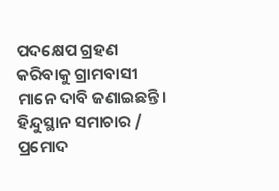ପଦକ୍ଷେପ ଗ୍ରହଣ କରିବାକୁ ଗ୍ରାମବାସୀ ମାନେ ଦାବି ଜଣାଇଛନ୍ତି।
ହିନ୍ଦୁସ୍ଥାନ ସମାଚାର / ପ୍ରମୋଦ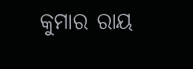କୁମାର ରାୟ